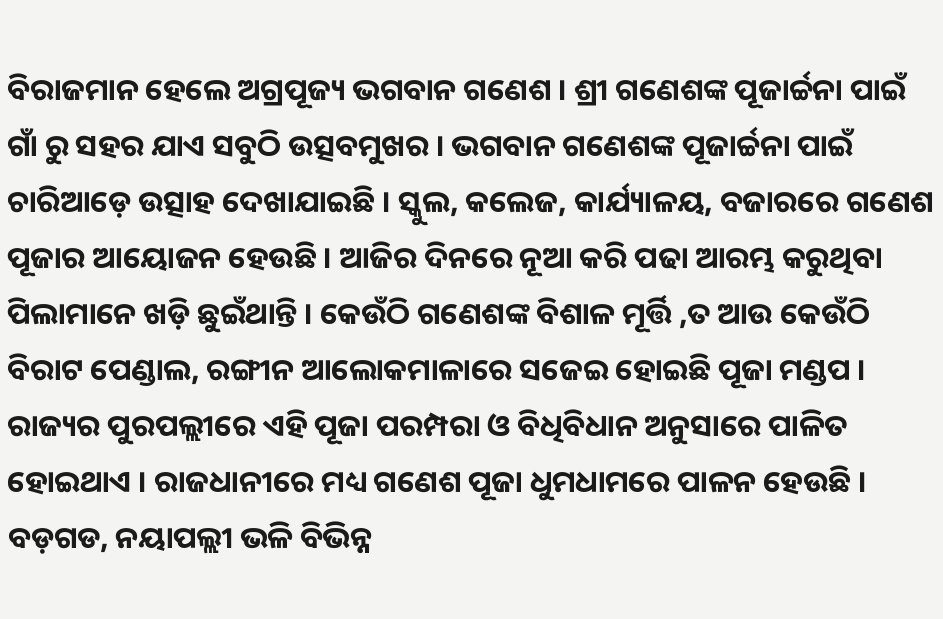ବିରାଜମାନ ହେଲେ ଅଗ୍ରପୂଜ୍ୟ ଭଗବାନ ଗଣେଶ । ଶ୍ରୀ ଗଣେଶଙ୍କ ପୂଜାର୍ଚ୍ଚନା ପାଇଁ ଗାଁ ରୁ ସହର ଯାଏ ସବୁଠି ଉତ୍ସବମୁଖର । ଭଗବାନ ଗଣେଶଙ୍କ ପୂଜାର୍ଚ୍ଚନା ପାଇଁ ଚାରିଆଡ଼େ ଉତ୍ସାହ ଦେଖାଯାଇଛି । ସ୍କୁଲ, କଲେଜ, କାର୍ଯ୍ୟାଳୟ, ବଜାରରେ ଗଣେଶ ପୂଜାର ଆୟୋଜନ ହେଉଛି । ଆଜିର ଦିନରେ ନୂଆ କରି ପଢା ଆରମ୍ଭ କରୁଥିବା ପିଲାମାନେ ଖଡ଼ି ଛୁଇଁଥାନ୍ତି । କେଉଁଠି ଗଣେଶଙ୍କ ବିଶାଳ ମୂର୍ତ୍ତି ,ତ ଆଉ କେଉଁଠି ବିରାଟ ପେଣ୍ଡାଲ, ରଙ୍ଗୀନ ଆଲୋକମାଳାରେ ସଜେଇ ହୋଇଛି ପୂଜା ମଣ୍ଡପ । ରାଜ୍ୟର ପୁରପଲ୍ଲୀରେ ଏହି ପୂଜା ପରମ୍ପରା ଓ ବିଧିବିଧାନ ଅନୁସାରେ ପାଳିତ ହୋଇଥାଏ । ରାଜଧାନୀରେ ମଧ୍ୟ ଗଣେଶ ପୂଜା ଧୁମଧାମରେ ପାଳନ ହେଉଛି । ବଡ଼ଗଡ, ନୟାପଲ୍ଲୀ ଭଳି ବିଭିନ୍ନ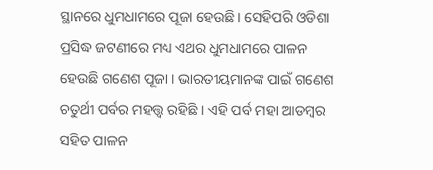ସ୍ଥାନରେ ଧୁମଧାମରେ ପୂଜା ହେଉଛି। ସେହିପରି ଓଡିଶା ପ୍ରସିଦ୍ଧ ଜଟଣୀରେ ମଧ୍ୟ ଏଥର ଧୁମଧାମରେ ପାଳନ ହେଉଛି ଗଣେଶ ପୂଜା । ଭାରତୀୟମାନଙ୍କ ପାଇଁ ଗଣେଶ ଚତୁର୍ଥୀ ପର୍ବର ମହତ୍ତ୍ୱ ରହିଛି । ଏହି ପର୍ବ ମହା ଆଡମ୍ବର ସହିତ ପାଳନ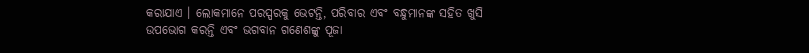କରାଯାଏ । ଲୋକମାନେ ପରସ୍ପରକୁ ଭେଟନ୍ତି, ପରିବାର ଏବଂ ବନ୍ଧୁମାନଙ୍କ ସହିତ ଖୁସି ଉପଭୋଗ କରନ୍ତି ଏବଂ ଭଗବାନ ଗଣେଶଙ୍କୁ ପୂଜା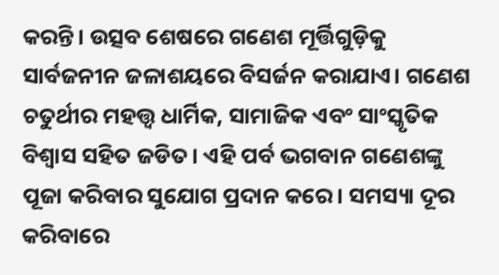କରନ୍ତି। ଉତ୍ସବ ଶେଷରେ ଗଣେଶ ମୂର୍ତ୍ତିଗୁଡ଼ିକୁ ସାର୍ବଜନୀନ ଜଳାଶୟରେ ବିସର୍ଜନ କରାଯାଏ। ଗଣେଶ ଚତୁର୍ଥୀର ମହତ୍ତ୍ୱ ଧାର୍ମିକ, ସାମାଜିକ ଏବଂ ସାଂସ୍କୃତିକ ବିଶ୍ୱାସ ସହିତ ଜଡିତ। ଏହି ପର୍ବ ଭଗବାନ ଗଣେଶଙ୍କୁ ପୂଜା କରିବାର ସୁଯୋଗ ପ୍ରଦାନ କରେ। ସମସ୍ୟା ଦୂର କରିବାରେ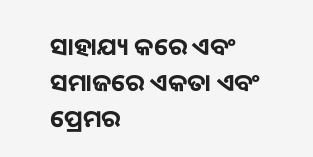ସାହାଯ୍ୟ କରେ ଏବଂ ସମାଜରେ ଏକତା ଏବଂ ପ୍ରେମର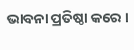ଭାବନା ପ୍ରତିଷ୍ଠା କରେ ।